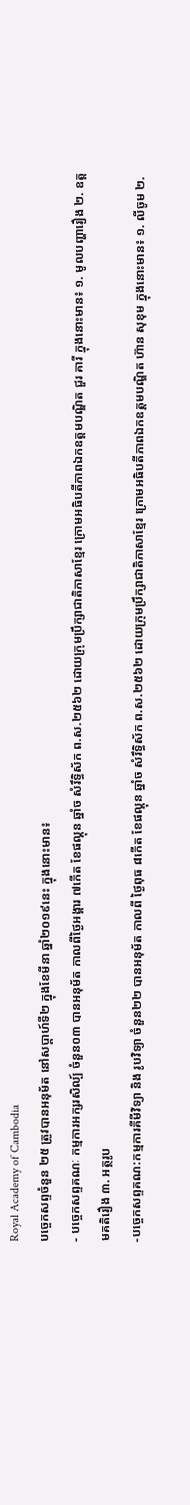Royal Academy of Cambodia
បច្ចេកសព្ទចំនួន ២៥ ត្រូវបានអនុម័ត នៅសប្តាហ៍ទី២ ក្នុងខែមីនា ឆ្នាំ២០១៩នេះ ក្នុងនោះមាន៖
- បច្ចេកសព្ទគណៈ កម្មការអក្សរសិល្ប៍ ចំនួន០៣ បានអនុម័ត កាលពីថ្ងៃអង្គារ ៧កើត ខែផល្គុន ឆ្នាំច សំរឹទ្ធិស័ក ព.ស.២៥៦២ ដោយក្រុមប្រឹក្សាជាតិភាសាខ្មែរ ក្រោមអធិបតីភាពឯកឧត្តមបណ្ឌិត ជួរ គារី ក្នុងនោះមាន៖ ១. មូលបញ្ហារឿង ២. ឧត្តមគតិរឿង ៣. អត្ថរូប
-បច្ចេកសព្ទគណ:កម្មការគីមីវិទ្យា និង រូបវិទ្យា ចំនួន២២ បានអនុម័ត កាលពី ថ្ងៃពុធ ៨កើត ខែផល្គុន ឆ្នាំច សំរឹទ្ធិស័ក ព.ស.២៥៦២ ដោយក្រុមប្រឹក្សាជាតិភាសាខ្មែរ ក្រោមអធិបតីភាពឯកឧត្តមបណ្ឌិត ហ៊ាន សុខុម ក្នុងនោះមាន៖ ១. លីចូម ២.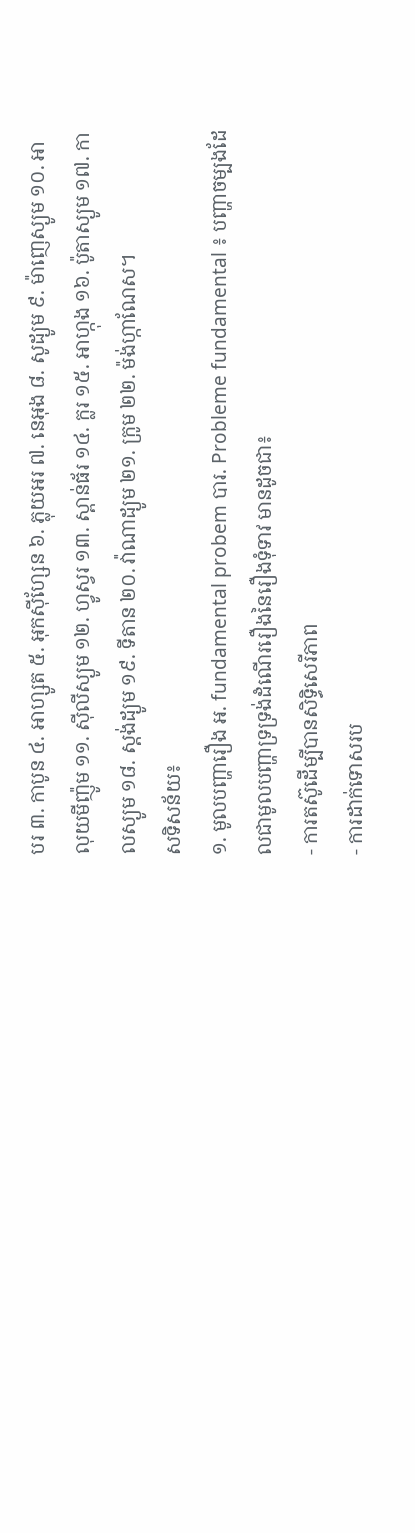បរ ៣. កាបូន ៤. អាហ្សូត ៥. អុកស៊ីហ្សែន ៦. ភ្លុយអរ ៧. នេអុង ៨. សូដ្យូម ៩. ម៉ាញេស្យូម ១០. អាលុយមីញ៉ូម ១១. ស៊ីលីស្យូម ១២. ហ្វូស្វរ ១៣. ស្ពាន់ធ័រ ១៤. ក្លរ ១៥. អាហ្កុង ១៦. ប៉ូតាស្យូម ១៧. កាលស្យូម ១៨. ស្តង់ដ្យូម ១៩. ទីតាន ២០. វ៉ាណាដ្យូម ២១. ក្រូម ២២. ម៉ង់ហ្កាណែស។
សទិសន័យ៖
១. មូលបញ្ហារឿង អ. fundamental probem បារ. Probleme fundamental ៖ បញ្ហាចម្បងដែលជាមូលបញ្ហាទ្រទ្រង់ដំណើររឿងនៃរឿងទុំទាវ មានដូចជា៖
- ការតស៊ូដើម្បីបានសិទ្ធិសេរីភាព
- ការដាក់ទោសរប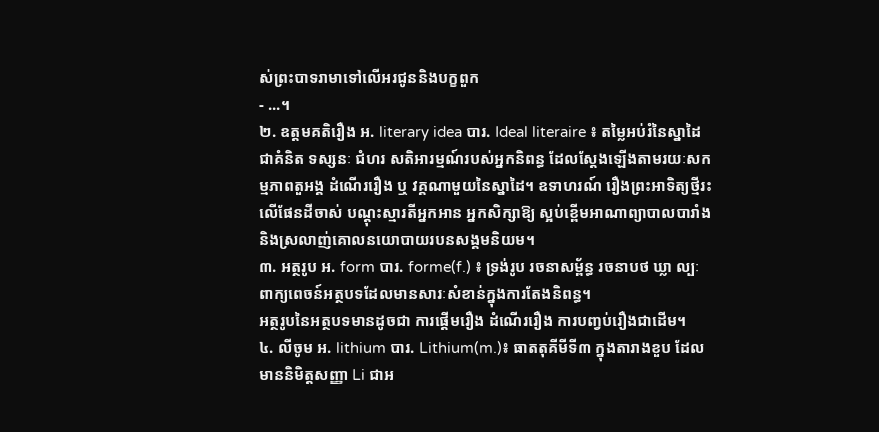ស់ព្រះបាទរាមាទៅលើអរជូននិងបក្ខពួក
- ...។
២. ឧត្តមគតិរឿង អ. literary idea បារ. Ideal literaire ៖ តម្លៃអប់រំនៃស្នាដៃជាគំនិត ទស្សនៈ ជំហរ សតិអារម្មណ៍របស់អ្នកនិពន្ធ ដែលស្តែងឡើងតាមរយៈសកម្មភាពតួអង្គ ដំណើររឿង ឬ វគ្គណាមួយនៃស្នាដៃ។ ឧទាហរណ៍ រឿងព្រះអាទិត្យថ្មីរះលើផែនដីចាស់ បណ្តុះស្មារតីអ្នកអាន អ្នកសិក្សាឱ្យ ស្អប់ខ្ពើមអាណាព្យាបាលបារាំងនិងស្រលាញ់គោលនយោបាយរបនសង្គមនិយម។
៣. អត្ថរូប អ. form បារ. forme(f.) ៖ ទ្រង់រូប រចនាសម្ព័ន្ធ រចនាបថ ឃ្លា ល្បៈ ពាក្យពេចន៍អត្ថបទដែលមានសារៈសំខាន់ក្នុងការតែងនិពន្ធ។
អត្ថរូបនៃអត្ថបទមានដូចជា ការផ្តើមរឿង ដំណើររឿង ការបញ្វប់រឿងជាដើម។
៤. លីចូម អ. lithium បារ. Lithium(m.)៖ ធាតតុគីមីទី៣ ក្នុងតារាងខួប ដែលមាននិមិត្តសញ្ញា Li ជាអ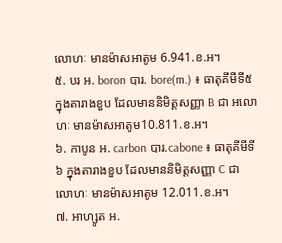លោហៈ មានម៉ាសអាតូម 6.941.ខ.អ។
៥. បរ អ. boron បារ. bore(m.) ៖ ធាតុគីមីទី៥ ក្នុងតារាងខួប ដែលមាននិមិត្តសញ្ញា B ជា អលោហៈ មានម៉ាសអាតូម10.811.ខ.អ។
៦. កាបូន អ. carbon បារ.cabone ៖ ធាតុគីមីទី៦ ក្នុងតារាងខួប ដែលមាននិមិត្តសញ្ញា C ជា លោហៈ មានម៉ាសអាតូម 12.011.ខ.អ។
៧. អាហ្សូត អ.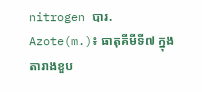nitrogen បារ. Azote(m.)៖ ធាតុគីមីទី៧ ក្នុងតារាងខួប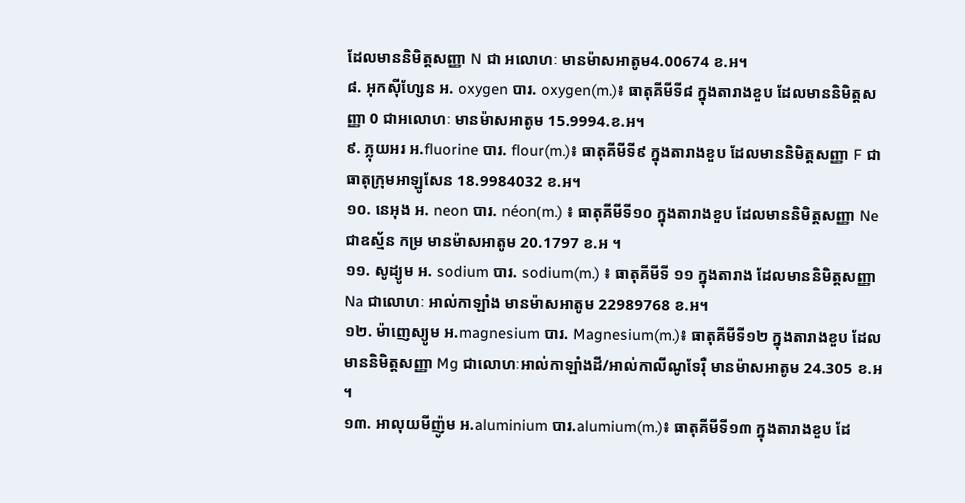ដែលមាននិមិត្តសញ្ញា N ជា អលោហៈ មានម៉ាសអាតូម4.00674 ខ.អ។
៨. អុកស៊ីហ្សែន អ. oxygen បារ. oxygen(m.)៖ ធាតុគីមីទី៨ ក្នុងតារាងខួប ដែលមាននិមិត្តសញ្ញា 0 ជាអលោហៈ មានម៉ាសអាតូម 15.9994.ខ.អ។
៩. ភ្លុយអរ អ.fluorine បារ. flour(m.)៖ ធាតុគីមីទី៩ ក្នុងតារាងខួប ដែលមាននិមិត្តសញ្ញា F ជាធាតុក្រុមអាឡូសែន 18.9984032 ខ.អ។
១០. នេអុង អ. neon បារ. néon(m.) ៖ ធាតុគីមីទី១០ ក្នុងតារាងខួប ដែលមាននិមិត្តសញ្ញា Ne ជាឧស្ម័ន កម្រ មានម៉ាសអាតូម 20.1797 ខ.អ ។
១១. សូដ្យូម អ. sodium បារ. sodium(m.) ៖ ធាតុគីមីទី ១១ ក្នុងតារាង ដែលមាននិមិត្តសញ្ញា Na ជាលោហៈ អាល់កាឡាំង មានម៉ាសអាតូម 22989768 ខ.អ។
១២. ម៉ាញេស្យូម អ.magnesium បារ. Magnesium(m.)៖ ធាតុគីមីទី១២ ក្នុងតារាងខួប ដែលមាននិមិត្តសញ្ញា Mg ជាលោហៈអាល់កាឡាំងដី/អាល់កាលីណូទែរ៉ឺ មានម៉ាសអាតូម 24.305 ខ.អ ។
១៣. អាលុយមីញ៉ូម អ.aluminium បារ.alumium(m.)៖ ធាតុគីមីទី១៣ ក្នុងតារាងខួប ដែ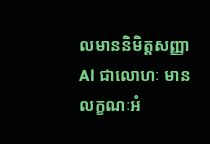លមាននិមិត្តសញ្ញា Al ជាលោហៈ មានលក្ខណៈអំ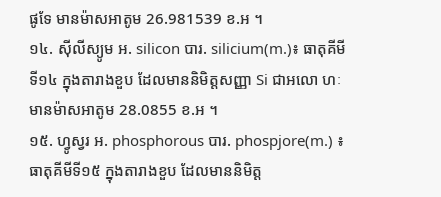ផូទែ មានម៉ាសអាតូម 26.981539 ខ.អ ។
១៤. ស៊ីលីស្យូម អ. silicon បារ. silicium(m.)៖ ធាតុគីមីទី១៤ ក្នុងតារាងខួប ដែលមាននិមិត្តសញ្ញា Si ជាអលោ ហៈ មានម៉ាសអាតូម 28.0855 ខ.អ ។
១៥. ហ្វូស្វរ អ. phosphorous បារ. phospjore(m.) ៖ ធាតុគីមីទី១៥ ក្នុងតារាងខួប ដែលមាននិមិត្ត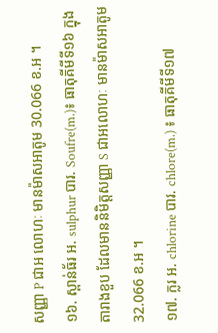សញ្ញា P ជាអ លោហៈ មានម៉ាសអាតូម 30.066 ខ.អ ។
១៦. ស្ពាន់ធ័រ អ. sulphur បារ. Soufre(m.)៖ ធាតុគីមីទី១៦ ក្នុងតារាងខួប ដែលមាននិមិត្តសញ្ញា S ជាអលោហៈ មានម៉ាសអាតូម 32.066 ខ.អ ។
១៧. ក្លរ អ. chlorine បារ. chlore(m.) ៖ ធាតុគីមីទី១៧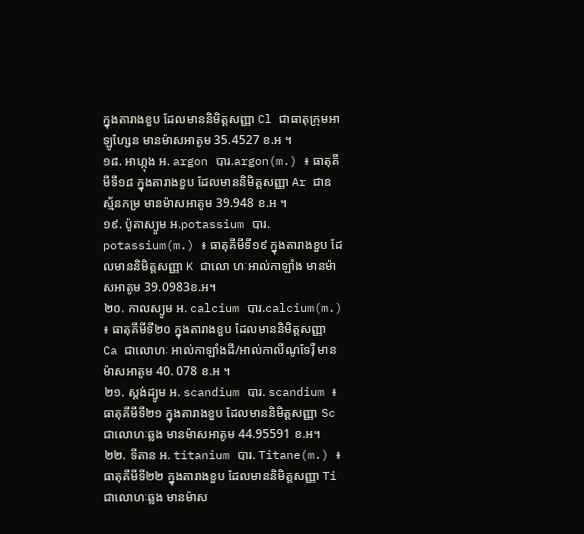ក្នុងតារាងខួប ដែលមាននិមិត្តសញ្ញា Cl ជាធាតុក្រុមអាឡូហ្សែន មានម៉ាសអាតូម 35.4527 ខ.អ ។
១៨. អាហ្កុង អ. argon បារ.argon(m.) ៖ ធាតុគីមីទី១៨ ក្នុងតារាងខួប ដែលមាននិមិត្តសញ្ញា Ar ជាឧស្ម័នកម្រ មានម៉ាសអាតូម 39.948 ខ.អ ។
១៩. ប៉ូតាស្យូម អ.potassium បារ. potassium(m.) ៖ ធាតុគីមីទី១៩ ក្នុងតារាងខួប ដែលមាននិមិត្តសញ្ញា K ជាលោ ហៈអាល់កាឡាំង មានម៉ាសអាតូម 39.0983ខ.អ។
២០. កាលស្យូម អ. calcium បារ.calcium(m.) ៖ ធាតុគីមីទី២០ ក្នុងតារាងខួប ដែលមាននិមិត្តសញ្ញា Ca ជាលោហៈ អាល់កាឡាំងដី/អាល់កាលីណូទែរ៉ឺ មានម៉ាសអាតូម 40. 078 ខ.អ ។
២១. ស្តង់ដ្យូម អ. scandium បារ. scandium ៖ ធាតុគីមីទី២១ ក្នុងតារាងខួប ដែលមាននិមិត្តសញ្ញា Sc ជាលោហៈឆ្លង មានម៉ាសអាតូម 44.95591 ខ.អ។
២២. ទីតាន អ. titanium បារ. Titane(m.) ៖ ធាតុគីមីទី២២ ក្នុងតារាងខួប ដែលមាននិមិត្តសញ្ញា Ti ជាលោហៈឆ្លង មានម៉ាស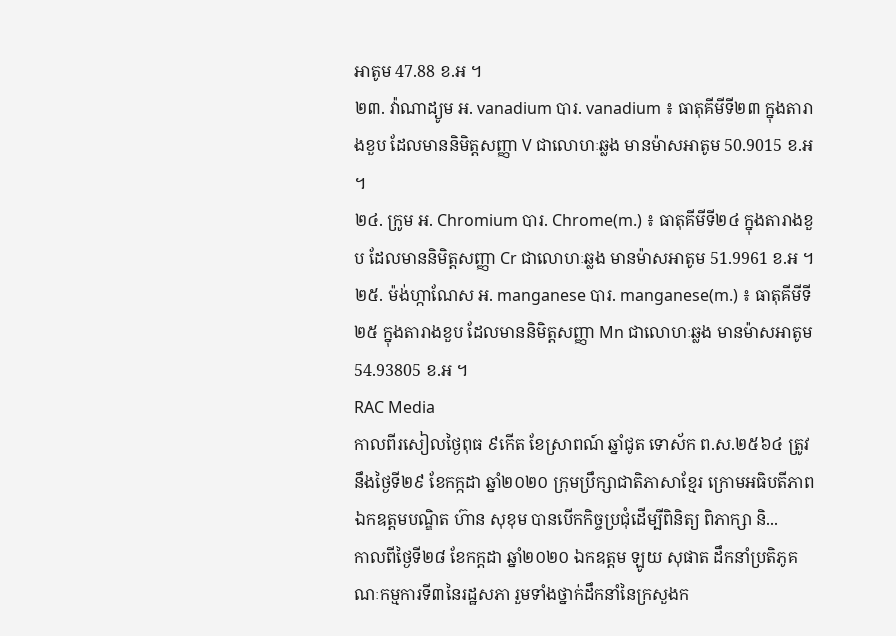អាតូម 47.88 ខ.អ ។
២៣. វ៉ាណាដ្យូម អ. vanadium បារ. vanadium ៖ ធាតុគីមីទី២៣ ក្នុងតារាងខួប ដែលមាននិមិត្តសញ្ញា V ជាលោហៈឆ្លង មានម៉ាសអាតូម 50.9015 ខ.អ ។
២៤. ក្រូម អ. Chromium បារ. Chrome(m.) ៖ ធាតុគីមីទី២៤ ក្នុងតារាងខួប ដែលមាននិមិត្តសញ្ញា Cr ជាលោហៈឆ្លង មានម៉ាសអាតូម 51.9961 ខ.អ ។
២៥. ម៉ង់ហ្កាណែស អ. manganese បារ. manganese(m.) ៖ ធាតុគីមីទី២៥ ក្នុងតារាងខួប ដែលមាននិមិត្តសញ្ញា Mn ជាលោហៈឆ្លង មានម៉ាសអាតូម 54.93805 ខ.អ ។
RAC Media
កាលពីរសៀលថ្ងៃពុធ ៩កើត ខែស្រាពណ៍ ឆ្នាំជូត ទោស័ក ព.ស.២៥៦៤ ត្រូវនឹងថ្ងៃទី២៩ ខែកក្កដា ឆ្នាំ២០២០ ក្រុមប្រឹក្សាជាតិភាសាខ្មែរ ក្រោមអធិបតីភាពឯកឧត្តមបណ្ឌិត ហ៊ាន សុខុម បានបើកកិច្ចប្រជុំដើម្បីពិនិត្យ ពិភាក្សា និ...
កាលពីថ្ងៃទី២៨ ខែកក្តដា ឆ្នាំ២០២០ ឯកឧត្តម ឡូយ សុផាត ដឹកនាំប្រតិភូគណៈកម្មការទី៣នៃរដ្ឋសភា រួមទាំងថ្នាក់ដឹកនាំនៃក្រសួងក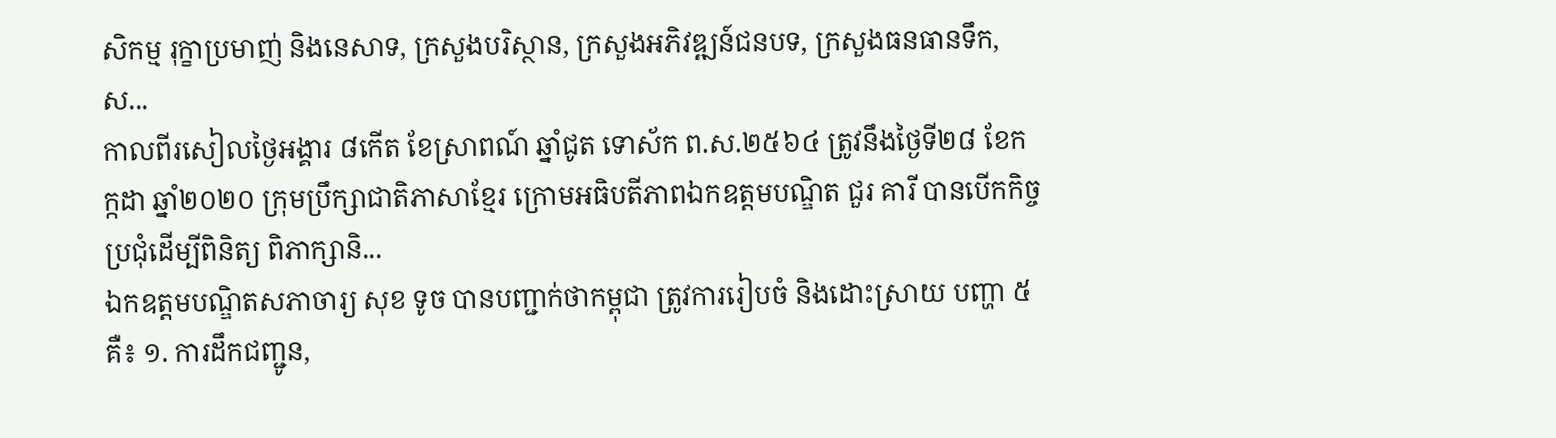សិកម្ម រុក្ខាប្រមាញ់ និងនេសាទ, ក្រសួងបរិស្ថាន, ក្រសួងអភិវឌ្ឍន៍ជនបទ, ក្រសួងធនធានទឹក, ស...
កាលពីរសៀលថ្ងៃអង្គារ ៨កើត ខែស្រាពណ៍ ឆ្នាំជូត ទោស័ក ព.ស.២៥៦៤ ត្រូវនឹងថ្ងៃទី២៨ ខែកក្កដា ឆ្នាំ២០២០ ក្រុមប្រឹក្សាជាតិភាសាខ្មែរ ក្រោមអធិបតីភាពឯកឧត្តមបណ្ឌិត ជួរ គារី បានបើកកិច្ចប្រជុំដើម្បីពិនិត្យ ពិភាក្សានិ...
ឯកឧត្តមបណ្ឌិតសភាចារ្យ សុខ ទូច បានបញ្ជាក់ថាកម្ពុជា ត្រូវការរៀបចំ និងដោះស្រាយ បញ្ហា ៥ គឺ៖ ១. ការដឹកជញ្ជូន,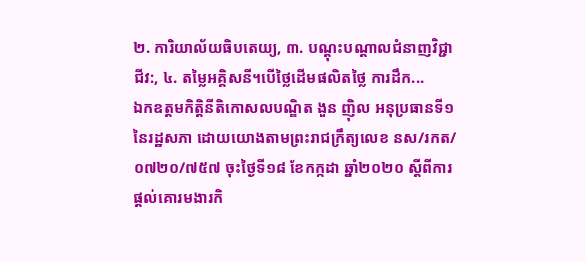២. ការិយាល័យធិបតេយ្យ, ៣. បណ្ដុះបណ្ដាលជំនាញវិជ្ជាជីវ:, ៤. តម្លៃអគ្គិសនី។បើថ្លៃដើមផលិតថ្លៃ ការដឹក...
ឯកឧត្ដមកិត្តិនីតិកោសលបណ្ឌិត ងួន ញ៉ិល អនុប្រធានទី១ នៃរដ្ឋសភា ដោយយោងតាមព្រះរាជក្រឹត្យលេខ នស/រកត/០៧២០/៧៥៧ ចុះថ្ងៃទី១៨ ខែកក្កដា ឆ្នាំ២០២០ ស្ដីពីការផ្ដល់គោរមងារកិ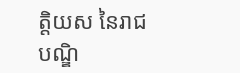ត្តិយស នៃរាជបណ្ឌិ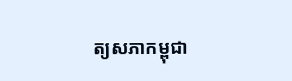ត្យសភាកម្ពុជា